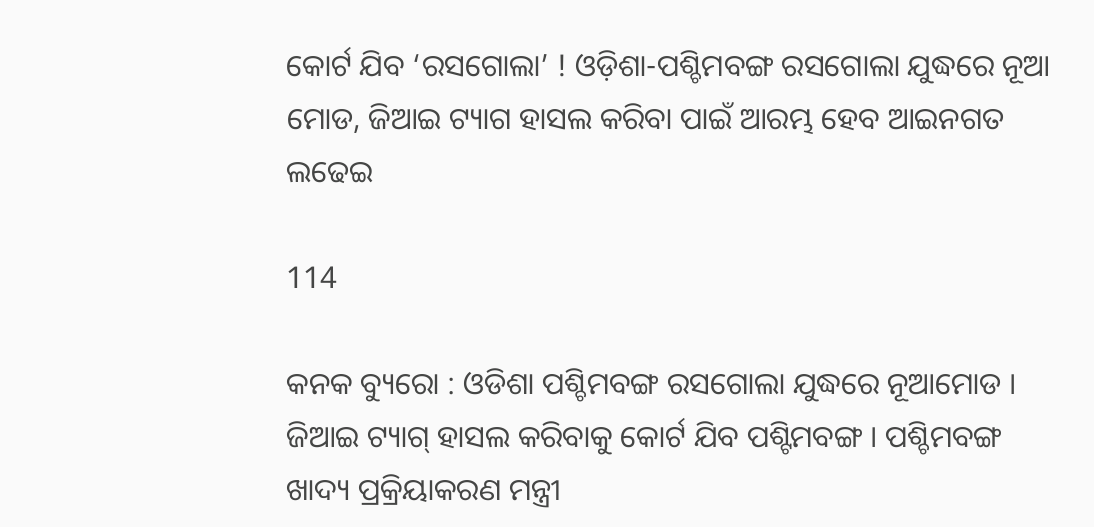କୋର୍ଟ ଯିବ ‘ରସଗୋଲା’ ! ଓଡ଼ିଶା-ପଶ୍ଚିମବଙ୍ଗ ରସଗୋଲା ଯୁଦ୍ଧରେ ନୂଆ ମୋଡ, ଜିଆଇ ଟ୍ୟାଗ ହାସଲ କରିବା ପାଇଁ ଆରମ୍ଭ ହେବ ଆଇନଗତ ଲଢେଇ

114

କନକ ବ୍ୟୁରୋ : ଓଡିଶା ପଶ୍ଚିମବଙ୍ଗ ରସଗୋଲା ଯୁଦ୍ଧରେ ନୂଆମୋଡ । ଜିଆଇ ଟ୍ୟାଗ୍ ହାସଲ କରିବାକୁ କୋର୍ଟ ଯିବ ପଶ୍ଟିମବଙ୍ଗ । ପଶ୍ଚିମବଙ୍ଗ ଖାଦ୍ୟ ପ୍ରକ୍ରିୟାକରଣ ମନ୍ତ୍ରୀ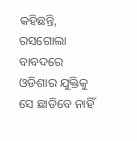କହିଛନ୍ତି, ରସଗୋଲା ବାବଦରେ ଓଡିଶାର ଯୁକ୍ତିକୁ ସେ ଛାଡିବେ ନାହିଁ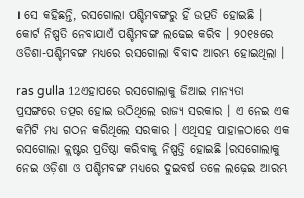। ସେ କହିଛନ୍ତି, ରସଗୋଲା ପଶ୍ଚିମବଙ୍ଗରୁ ହିଁ ଉତ୍ପତି ହୋଇଛି । କୋର୍ଟ ନିଷ୍ପତି ନେବାଯାଏଁ ପଶ୍ଚିମବଙ୍ଗ ଲଢେଇ କରିବ । ୨୦୧୫ରେ ଓଡିଶା-ପଶ୍ଚିମବଙ୍ଗ ମଧ୍ୟରେ ରସଗୋଲା ବିବାଦ ଆରମ୍ଭ ହୋଇଥିଲା ।

ras gulla 12ଏହାପରେ ରସଗୋଲାକୁ ଜିଆଇ ମାନ୍ୟତା ପ୍ରସଙ୍ଗରେ ତତ୍ପର ହୋଇ ଉଠିଥିଲେ ରାଜ୍ୟ ସରକାର । ଏ ନେଇ ଏକ କମିଟି ମଧ୍ୟ ଗଠନ କରିଥିଲେ ସରକାର । ଏଥିସହ ପାହାଳଠାରେ ଏକ ରସଗୋଲା କ୍ଲଷ୍ଟର ପ୍ରତିଷ୍ଠା କରିବାକୁ ନିଷ୍ପତ୍ତି ହୋଇଛି ।ରସଗୋଲାକୁ ନେଇ ଓଡ଼ିଶା ଓ ପଶ୍ଚିମବଙ୍ଗ ମଧ୍ୟରେ ଦୁଇବର୍ଷ ତଳେ ଲଢ଼େଇ ଆରମ୍ଭ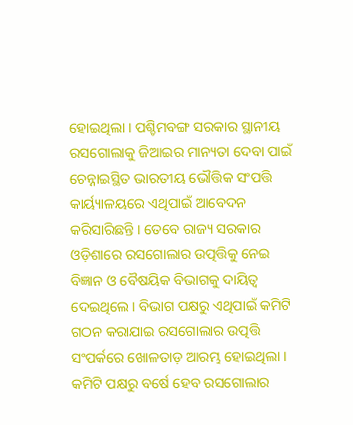ହୋଇଥିଲା । ପଶ୍ଚିମବଙ୍ଗ ସରକାର ସ୍ଥାନୀୟ ରସଗୋଲାକୁ ଜିଆଇର ମାନ୍ୟତା ଦେବା ପାଇଁ ଚେନ୍ନାଇସ୍ଥିତ ଭାରତୀୟ ଭୌତ୍ତିକ ସଂପତ୍ତି କାର୍ୟ୍ୟାଳୟରେ ଏଥିପାଇଁ ଆବେଦନ କରିସାରିଛନ୍ତି । ତେବେ ରାଜ୍ୟ ସରକାର ଓଡ଼ିଶାରେ ରସଗୋଲାର ଉତ୍ପତ୍ତିକୁ ନେଇ ବିଜ୍ଞାନ ଓ ବୈଷୟିକ ବିଭାଗକୁ ଦାୟିତ୍ୱ ଦେଇଥିଲେ। ବିଭାଗ ପକ୍ଷରୁ ଏଥିପାଇଁ କମିଟି ଗଠନ କରାଯାଇ ରସଗୋଲାର ଉତ୍ପତ୍ତି ସଂପର୍କରେ ଖୋଳତାଡ଼ ଆରମ୍ଭ ହୋଇଥିଲା । କମିଟି ପକ୍ଷରୁ ବର୍ଷେ ହେବ ରସଗୋଲାର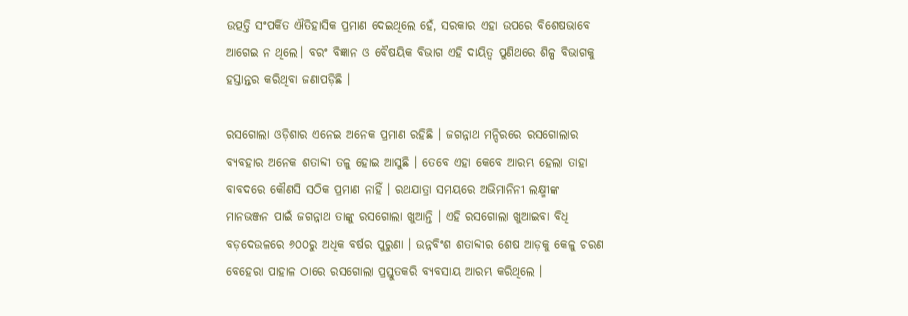ଉତ୍ପତ୍ତି ସଂପର୍କିତ ଐତିହାସିକ ପ୍ରମାଣ ଦେଇଥିଲେ ହେଁ, ସରକାର ଏହା ଉପରେ ବିଶେଷଭାବେ ଆଗେଇ ନ ଥିଲେ। ବରଂ ବିଜ୍ଞାନ ଓ ବୈଷୟିକ ବିଭାଗ ଏହି ଦାୟିତ୍ୱ ପୁଣିଥରେ ଶିଳ୍ପ ବିଭାଗକୁ ହସ୍ତାନ୍ତର କରିଥିବା ଜଣାପଡ଼ିଛି ।

ରସଗୋଲା ଓଡ଼ିଶାର ଏନେଇ ଅନେକ ପ୍ରମାଣ ରହିଛି । ଜଗନ୍ନାଥ ମନ୍ଦିରରେ ରସଗୋଲାର ବ୍ୟବହାର ଅନେକ ଶତାବ୍ଦୀ ତଳୁ ହୋଇ ଆସୁଛି । ତେବେ ଏହା କେବେ ଆରମ୍ଭ ହେଲା ତାହା ବାବଦରେ କୌଣସି ସଠିକ ପ୍ରମାଣ ନାହିଁ । ରଥଯାତ୍ରା ସମୟରେ ଅଭିମାନିନୀ ଲକ୍ଷ୍ମୀଙ୍କ ମାନଭଞ୍ଜନ ପାଇଁ ଜଗନ୍ନାଥ ତାଙ୍କୁ ରସଗୋଲା ଖୁଆନ୍ତି । ଏହି ରସଗୋଲା ଖୁଆଇବା ବିଧି ବଡ଼ଦେଉଳରେ ୬୦୦ରୁ ଅଧିକ ବର୍ଷର ପୁରୁଣା । ଉନ୍ନବିଂଶ ଶତାବ୍ଦୀର ଶେଷ ଆଡ଼କୁ କେଳୁ ଚରଣ ବେହେରା ପାହାଳ ଠାରେ ରସଗୋଲା ପ୍ରସ୍ତୁତକରି ବ୍ୟବସାୟ ଆରମ୍ଭ କରିଥିଲେ ।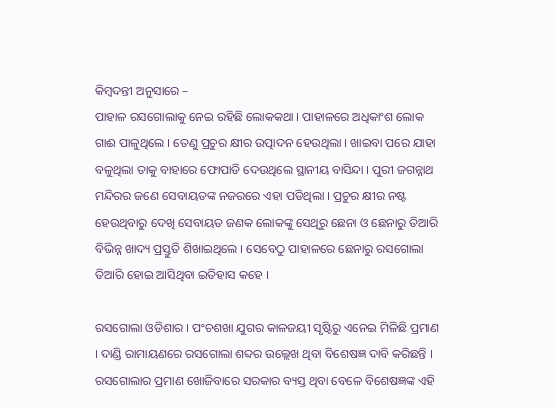କିମ୍ବଦନ୍ତୀ ଅନୁସାରେ –
ପାହାଳ ରସଗୋଲାକୁ ନେଇ ରହିଛି ଲୋକକଥା । ପାହାଳରେ ଅଧିକାଂଶ ଲୋକ ଗାଈ ପାଳୁଥିଲେ । ତେଣୁ ପ୍ରଚୁର କ୍ଷୀର ଉତ୍ପାଦନ ହେଉଥିଲା । ଖାଇବା ପରେ ଯାହା ବଳୁଥିଲା ତାକୁ ବାହାରେ ଫୋପାଡି ଦେଉଥିଲେ ସ୍ଥାନୀୟ ବାସିନ୍ଦା । ପୁରୀ ଜଗନ୍ନାଥ ମନ୍ଦିରର ଜଣେ ସେବାୟତଙ୍କ ନଜରରେ ଏହା ପଡିଥିଲା । ପ୍ରଚୁର କ୍ଷୀର ନଷ୍ଟ ହେଉଥିବାରୁ ଦେଖି ସେବାୟତ ଜଣକ ଲୋକଙ୍କୁ ସେଥିରୁ ଛେନା ଓ ଛେନାରୁ ତିଆରି ବିଭିନ୍ନ ଖାଦ୍ୟ ପ୍ରସ୍ତୁତି ଶିଖାଇଥିଲେ । ସେବେଠୁ ପାହାଳରେ ଛେନାରୁ ରସଗୋଲା ତିଆରି ହୋଇ ଆସିଥିବା ଇତିହାସ କହେ ।

ରସଗୋଲା ଓଡିଶାର । ପଂଚଶଖା ଯୁଗର କାଳଜୟୀ ସୃଷ୍ଟିରୁ ଏନେଇ ମିଳିଛି ପ୍ରମାଣ । ଦାଣ୍ଡି ରାମାୟଣରେ ରସଗୋଲା ଶବ୍ଦର ଉଲ୍ଲେଖ ଥିବା ବିଶେଷଜ୍ଞ ଦାବି କରିଛନ୍ତି । ରସଗୋଲାର ପ୍ରମାଣ ଖୋଜିବାରେ ସରକାର ବ୍ୟସ୍ତ ଥିବା ବେଳେ ବିଶେଷଜ୍ଞଙ୍କ ଏହି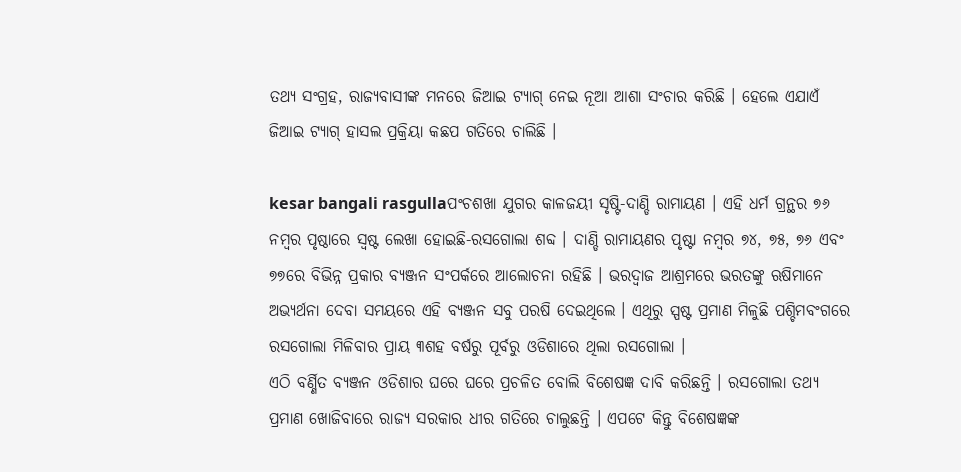ତଥ୍ୟ ସଂଗ୍ରହ, ରାଜ୍ୟବାସୀଙ୍କ ମନରେ ଜିଆଇ ଟ୍ୟାଗ୍ ନେଇ ନୂଆ ଆଶା ସଂଚାର କରିଛି । ହେଲେ ଏଯାଏଁ ଜିଆଇ ଟ୍ୟାଗ୍ ହାସଲ ପ୍ରକ୍ରିୟା କଛପ ଗତିରେ ଚାଲିଛି ।

kesar bangali rasgullaପଂଚଶଖା ଯୁଗର କାଳଜୟୀ ସୃଷ୍ଟି-ଦାଣ୍ଡି ରାମାୟଣ । ଏହି ଧର୍ମ ଗ୍ରନ୍ଥର ୭୬ ନମ୍ବର ପୃଷ୍ଠାରେ ସ୍ୱଷ୍ଟ ଲେଖା ହୋଇଛି-ରସଗୋଲା ଶବ୍ଦ । ଦାଣ୍ଡି ରାମାୟଣର ପୃଷ୍ଟା ନମ୍ବର ୭୪, ୭୫, ୭୬ ଏବଂ ୭୭ରେ ବିଭିନ୍ନ ପ୍ରକାର ବ୍ୟଞ୍ଜନ ସଂପର୍କରେ ଆଲୋଚନା ରହିଛି । ଭରଦ୍ୱାଜ ଆଶ୍ରମରେ ଭରତଙ୍କୁ ଋଷିମାନେ ଅଭ୍ୟର୍ଥନା ଦେବା ସମୟରେ ଏହି ବ୍ୟଞ୍ଜନ ସବୁ ପରଷି ଦେଇଥିଲେ । ଏଥିରୁ ସ୍ପଷ୍ଟ ପ୍ରମାଣ ମିଳୁଛି ପଶ୍ଚିମବଂଗରେ ରସଗୋଲା ମିଳିବାର ପ୍ରାୟ ୩ଶହ ବର୍ଷରୁ ପୂର୍ବରୁ ଓଡିଶାରେ ଥିଲା ରସଗୋଲା ।
ଏଠି ବର୍ଣ୍ଣିତ ବ୍ୟଞ୍ଜନ ଓଡିଶାର ଘରେ ଘରେ ପ୍ରଚଳିତ ବୋଲି ବିଶେଷଜ୍ଞ ଦାବି କରିଛନ୍ତି । ରସଗୋଲା ତଥ୍ୟ ପ୍ରମାଣ ଖୋଜିବାରେ ରାଜ୍ୟ ସରକାର ଧୀର ଗତିରେ ଚାଲୁଛନ୍ତି । ଏପଟେ କିନ୍ତୁ ବିଶେଷଜ୍ଞଙ୍କ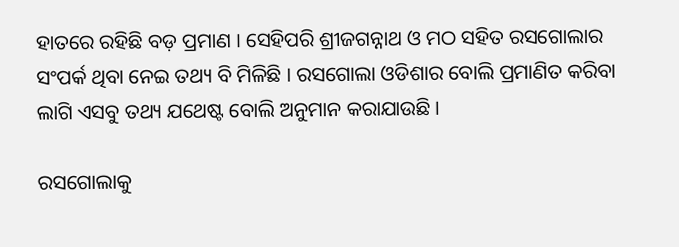ହାତରେ ରହିଛି ବଡ଼ ପ୍ରମାଣ । ସେହିପରି ଶ୍ରୀଜଗନ୍ନାଥ ଓ ମଠ ସହିତ ରସଗୋଲାର ସଂପର୍କ ଥିବା ନେଇ ତଥ୍ୟ ବି ମିଳିଛି । ରସଗୋଲା ଓଡିଶାର ବୋଲି ପ୍ରମାଣିତ କରିବା ଲାଗି ଏସବୁ ତଥ୍ୟ ଯଥେଷ୍ଟ ବୋଲି ଅନୁମାନ କରାଯାଉଛି ।

ରସଗୋଲାକୁ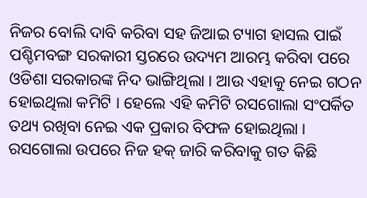ନିଜର ବୋଲି ଦାବି କରିବା ସହ ଜିଆଇ ଟ୍ୟାଗ ହାସଲ ପାଇଁ ପଶ୍ଚିମବଙ୍ଗ ସରକାରୀ ସ୍ତରରେ ଉଦ୍ୟମ ଆରମ୍ଭ କରିବା ପରେ ଓଡିଶା ସରକାରଙ୍କ ନିଦ ଭାଙ୍ଗିଥିଲା । ଆଉ ଏହାକୁ ନେଇ ଗଠନ ହୋଇଥିଲା କମିଟି । ହେଲେ ଏହି କମିଟି ରସଗୋଲା ସଂପର୍କିତ ତଥ୍ୟ ରଖିବା ନେଇ ଏକ ପ୍ରକାର ବିଫଳ ହୋଇଥିଲା ।
ରସଗୋଲା ଉପରେ ନିଜ ହକ୍ ଜାରି କରିବାକୁ ଗତ କିଛି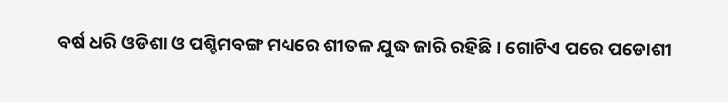ବର୍ଷ ଧରି ଓଡିଶା ଓ ପଶ୍ଚିମବଙ୍ଗ ମଧ୍ୟରେ ଶୀତଳ ଯୁଦ୍ଧ ଜାରି ରହିଛି । ଗୋଟିଏ ପରେ ପଡୋଶୀ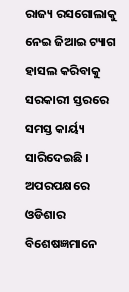ରାଜ୍ୟ ରସଗୋଲାକୁ ନେଇ ଜିଆଇ ଟ୍ୟାଗ ହାସଲ କରିବାକୁ ସରକାରୀ ସ୍ତରରେ ସମସ୍ତ କାର୍ୟ୍ୟ ସାରିଦେଇଛି । ଅପରପକ୍ଷରେ ଓଡିଶାର ବିଶେଷଜ୍ଞମାନେ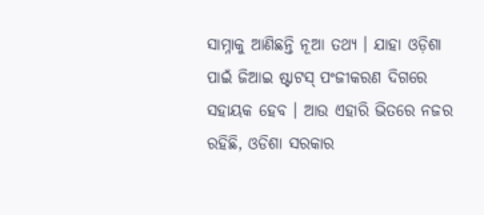ସାମ୍ନାକୁ ଆଣିଛନ୍ତି ନୂଆ ତଥ୍ୟ । ଯାହା ଓଡ଼ିଶା ପାଇଁ ଜିଆଇ ଷ୍ଟାଟସ୍ ପଂଜୀକରଣ ଦିଗରେ ସହାୟକ ହେବ । ଆଉ ଏହାରି ଭିତରେ ନଜର ରହିଛି, ଓଡିଶା ସରକାର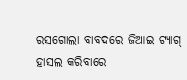ରସଗୋଲା ବାବଦରେ ଜିଆଇ ଟ୍ୟାଗ୍ ହାସଲ କରିବାରେ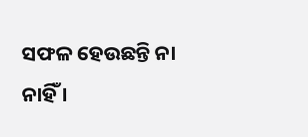ସଫଳ ହେଉଛନ୍ତି ନା ନାହିଁ ।